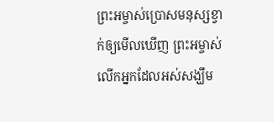ព្រះអម្ចាស់ប្រោសមនុស្សខ្វាក់ឲ្យមើលឃើញ ព្រះអម្ចាស់លើកអ្នកដែលអស់សង្ឃឹម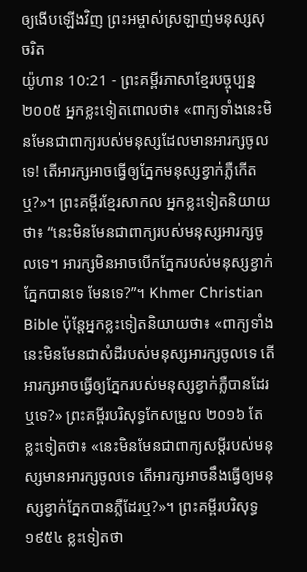ឲ្យងើបឡើងវិញ ព្រះអម្ចាស់ស្រឡាញ់មនុស្សសុចរិត
យ៉ូហាន 10:21 - ព្រះគម្ពីរភាសាខ្មែរបច្ចុប្បន្ន ២០០៥ អ្នកខ្លះទៀតពោលថា៖ «ពាក្យទាំងនេះមិនមែនជាពាក្យរបស់មនុស្សដែលមានអារក្សចូលទេ! តើអារក្សអាចធ្វើឲ្យភ្នែកមនុស្សខ្វាក់ភ្លឺកើតឬ?»។ ព្រះគម្ពីរខ្មែរសាកល អ្នកខ្លះទៀតនិយាយថា៖ “នេះមិនមែនជាពាក្យរបស់មនុស្សអារក្សចូលទេ។ អារក្សមិនអាចបើកភ្នែករបស់មនុស្សខ្វាក់ភ្នែកបានទេ មែនទេ?”។ Khmer Christian Bible ប៉ុន្ដែអ្នកខ្លះទៀតនិយាយថា៖ «ពាក្យទាំងនេះមិនមែនជាសំដីរបស់មនុស្សអារក្សចូលទេ តើអារក្សអាចធ្វើឲ្យភ្នែករបស់មនុស្សខ្វាក់ភ្លឺបានដែរឬទេ?» ព្រះគម្ពីរបរិសុទ្ធកែសម្រួល ២០១៦ តែខ្លះទៀតថា៖ «នេះមិនមែនជាពាក្យសម្ដីរបស់មនុស្សមានអារក្សចូលទេ តើអារក្សអាចនឹងធ្វើឲ្យមនុស្សខ្វាក់ភ្នែកបានភ្លឺដែរឬ?»។ ព្រះគម្ពីរបរិសុទ្ធ ១៩៥៤ ខ្លះទៀតថា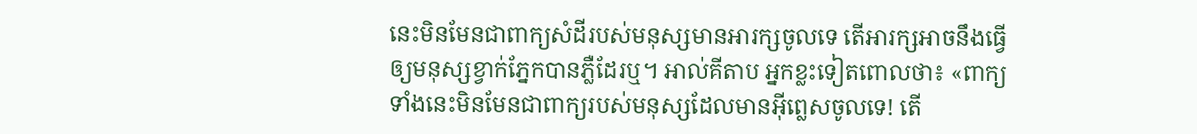នេះមិនមែនជាពាក្យសំដីរបស់មនុស្សមានអារក្សចូលទេ តើអារក្សអាចនឹងធ្វើឲ្យមនុស្សខ្វាក់ភ្នែកបានភ្លឺដែរឬ។ អាល់គីតាប អ្នកខ្លះទៀតពោលថា៖ «ពាក្យទាំងនេះមិនមែនជាពាក្យរបស់មនុស្សដែលមានអ៊ីព្លេសចូលទេ! តើ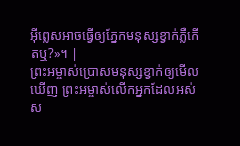អ៊ីព្លេសអាចធ្វើឲ្យភ្នែកមនុស្សខ្វាក់ភ្លឺកើតឬ?»។ |
ព្រះអម្ចាស់ប្រោសមនុស្សខ្វាក់ឲ្យមើលឃើញ ព្រះអម្ចាស់លើកអ្នកដែលអស់ស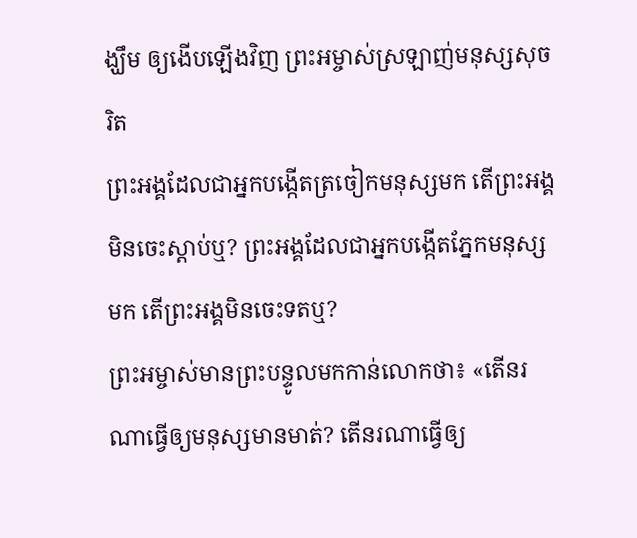ង្ឃឹម ឲ្យងើបឡើងវិញ ព្រះអម្ចាស់ស្រឡាញ់មនុស្សសុចរិត
ព្រះអង្គដែលជាអ្នកបង្កើតត្រចៀកមនុស្សមក តើព្រះអង្គមិនចេះស្ដាប់ឬ? ព្រះអង្គដែលជាអ្នកបង្កើតភ្នែកមនុស្សមក តើព្រះអង្គមិនចេះទតឬ?
ព្រះអម្ចាស់មានព្រះបន្ទូលមកកាន់លោកថា៖ «តើនរណាធ្វើឲ្យមនុស្សមានមាត់? តើនរណាធ្វើឲ្យ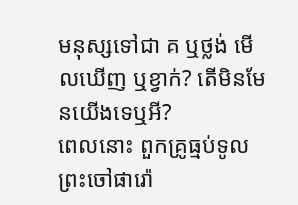មនុស្សទៅជា គ ឬថ្លង់ មើលឃើញ ឬខ្វាក់? តើមិនមែនយើងទេឬអី?
ពេលនោះ ពួកគ្រូធ្មប់ទូលព្រះចៅផារ៉ោ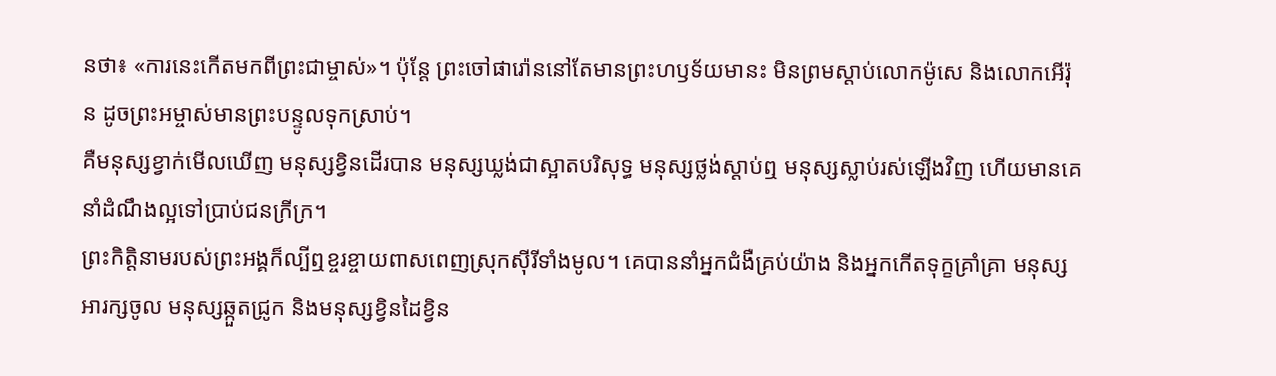នថា៖ «ការនេះកើតមកពីព្រះជាម្ចាស់»។ ប៉ុន្តែ ព្រះចៅផារ៉ោននៅតែមានព្រះហឫទ័យមានះ មិនព្រមស្ដាប់លោកម៉ូសេ និងលោកអើរ៉ុន ដូចព្រះអម្ចាស់មានព្រះបន្ទូលទុកស្រាប់។
គឺមនុស្សខ្វាក់មើលឃើញ មនុស្សខ្វិនដើរបាន មនុស្សឃ្លង់ជាស្អាតបរិសុទ្ធ មនុស្សថ្លង់ស្ដាប់ឮ មនុស្សស្លាប់រស់ឡើងវិញ ហើយមានគេនាំដំណឹងល្អទៅប្រាប់ជនក្រីក្រ។
ព្រះកិត្តិនាមរបស់ព្រះអង្គក៏ល្បីឮខ្ចរខ្ចាយពាសពេញស្រុកស៊ីរីទាំងមូល។ គេបាននាំអ្នកជំងឺគ្រប់យ៉ាង និងអ្នកកើតទុក្ខគ្រាំគ្រា មនុស្សអារក្សចូល មនុស្សឆ្កួតជ្រូក និងមនុស្សខ្វិនដៃខ្វិន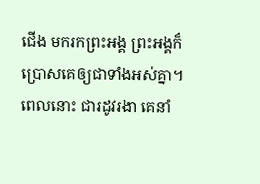ជើង មករកព្រះអង្គ ព្រះអង្គក៏ប្រោសគេឲ្យជាទាំងអស់គ្នា។
ពេលនោះ ជារដូវរងា គេនាំ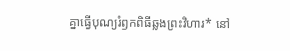គ្នាធ្វើបុណ្យរំឭកពិធីឆ្លងព្រះវិហារ* នៅ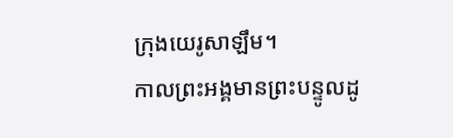ក្រុងយេរូសាឡឹម។
កាលព្រះអង្គមានព្រះបន្ទូលដូ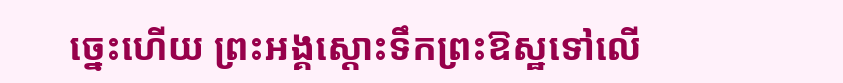ច្នេះហើយ ព្រះអង្គស្ដោះទឹកព្រះឱស្ឋទៅលើ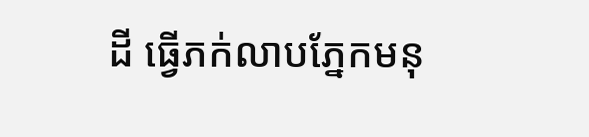ដី ធ្វើភក់លាបភ្នែកមនុ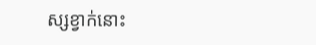ស្សខ្វាក់នោះ